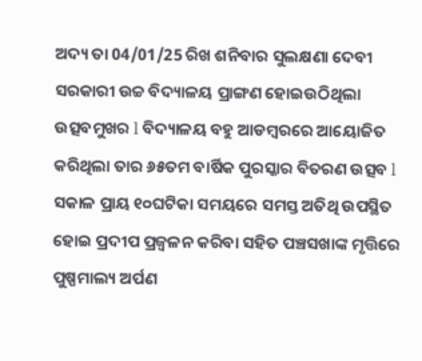ଅଦ୍ୟ ତା 04/01/25 ରିଖ ଶନିବାର ସୁଲକ୍ଷଣା ଦେବୀ ସରକାରୀ ଉଚ୍ଚ ବିଦ୍ୟାଳୟ ପ୍ରାଙ୍ଗଣ ହୋଇଉଠିଥିଲା ଉତ୍ସବମୁଖର l ବିଦ୍ୟାଳୟ ବହୁ ଆଡମ୍ବରରେ ଆୟୋଜିତ କରିଥିଲା ତାର ୬୫ତମ ବାର୍ଷିକ ପୁରସ୍କାର ବିତରଣ ଉତ୍ସବ l ସକାଳ ପ୍ରାୟ ୧୦ଘଟିକା ସମୟରେ ସମସ୍ତ ଅତିଥି ଉପସ୍ଥିତ ହୋଇ ପ୍ରଦୀପ ପ୍ରଜ୍ଵଳନ କରିବା ସହିତ ପଞ୍ଚସଖାଙ୍କ ମୃତ୍ତିରେ ପୁଷ୍ପମାଲ୍ୟ ଅର୍ପଣ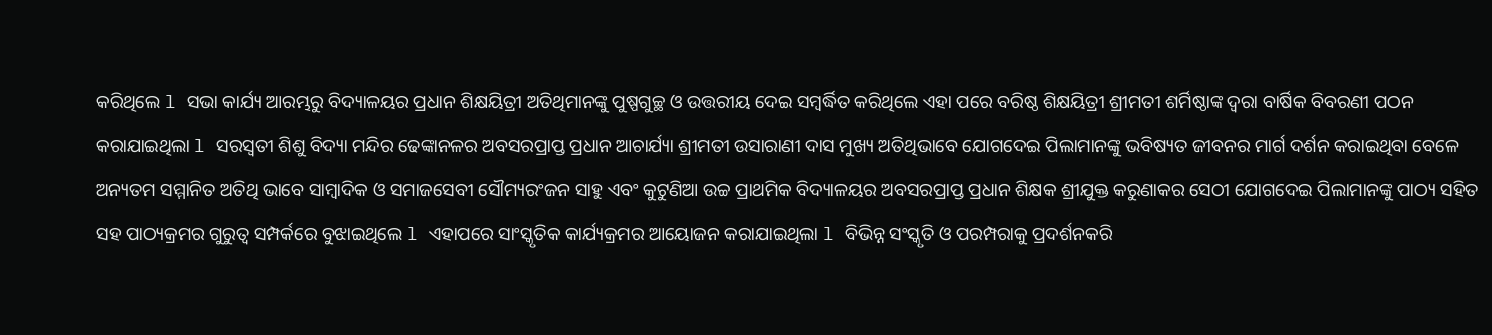କରିଥିଲେ l ସଭା କାର୍ଯ୍ୟ ଆରମ୍ଭରୁ ବିଦ୍ୟାଳୟର ପ୍ରଧାନ ଶିକ୍ଷୟିତ୍ରୀ ଅତିଥିମାନଙ୍କୁ ପୁଷ୍ପଗୁଚ୍ଛ ଓ ଉତ୍ତରୀୟ ଦେଇ ସମ୍ବର୍ଦ୍ଧିତ କରିଥିଲେ ଏହା ପରେ ବରିଷ୍ଠ ଶିକ୍ଷୟିତ୍ରୀ ଶ୍ରୀମତୀ ଶର୍ମିଷ୍ଠାଙ୍କ ଦ୍ୱରା ବାର୍ଷିକ ବିବରଣୀ ପଠନ କରାଯାଇଥିଲା l ସରସ୍ୱତୀ ଶିଶୁ ବିଦ୍ୟା ମନ୍ଦିର ଢେଙ୍କାନଳର ଅବସରପ୍ରାପ୍ତ ପ୍ରଧାନ ଆଚାର୍ଯ୍ୟା ଶ୍ରୀମତୀ ଉସାରାଣୀ ଦାସ ମୁଖ୍ୟ ଅତିଥିଭାବେ ଯୋଗଦେଇ ପିଲାମାନଙ୍କୁ ଭବିଷ୍ୟତ ଜୀବନର ମାର୍ଗ ଦର୍ଶନ କରାଇଥିବା ବେଳେ ଅନ୍ୟତମ ସମ୍ମାନିତ ଅତିଥି ଭାବେ ସାମ୍ବାଦିକ ଓ ସମାଜସେବୀ ସୌମ୍ୟରଂଜନ ସାହୁ ଏବଂ କୁଟୁଣିଆ ଉଚ୍ଚ ପ୍ରାଥମିକ ବିଦ୍ୟାଳୟର ଅବସରପ୍ରାପ୍ତ ପ୍ରଧାନ ଶିକ୍ଷକ ଶ୍ରୀଯୁକ୍ତ କରୁଣାକର ସେଠୀ ଯୋଗଦେଇ ପିଲାମାନଙ୍କୁ ପାଠ୍ୟ ସହିତ ସହ ପାଠ୍ୟକ୍ରମର ଗୁରୁତ୍ୱ ସମ୍ପର୍କରେ ବୁଝାଇଥିଲେ l ଏହାପରେ ସାଂସ୍କୃତିକ କାର୍ଯ୍ୟକ୍ରମର ଆୟୋଜନ କରାଯାଇଥିଲା l ବିଭିନ୍ନ ସଂସ୍କୃତି ଓ ପରମ୍ପରାକୁ ପ୍ରଦର୍ଶନକରି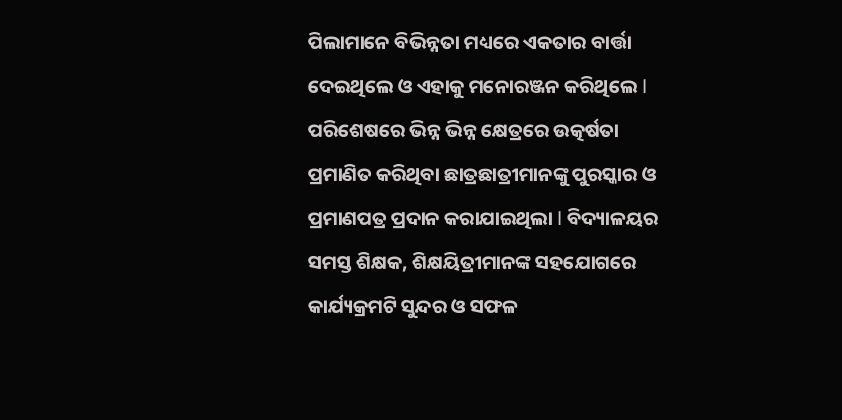ପିଲାମାନେ ବିଭିନ୍ନତା ମଧ୍ୟରେ ଏକତାର ବାର୍ତ୍ତା ଦେଇଥିଲେ ଓ ଏହାକୁ ମନୋରଞ୍ଜନ କରିଥିଲେ l ପରିଶେଷରେ ଭିନ୍ନ ଭିନ୍ନ କ୍ଷେତ୍ରରେ ଉତ୍କର୍ଷତା ପ୍ରମାଣିତ କରିଥିବା ଛାତ୍ରଛାତ୍ରୀମାନଙ୍କୁ ପୁରସ୍କାର ଓ ପ୍ରମାଣପତ୍ର ପ୍ରଦାନ କରାଯାଇଥିଲା l ବିଦ୍ୟାଳୟର ସମସ୍ତ ଶିକ୍ଷକ, ଶିକ୍ଷୟିତ୍ରୀମାନଙ୍କ ସହଯୋଗରେ କାର୍ଯ୍ୟକ୍ରମଟି ସୁନ୍ଦର ଓ ସଫଳ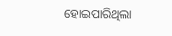ହୋଇପାରିଥିଲା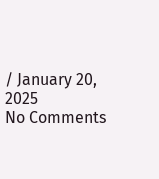/ January 20, 2025
No Comments